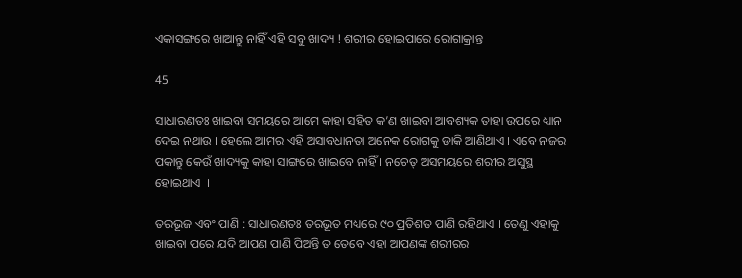ଏକାସଙ୍ଗରେ ଖାଆନ୍ତୁ ନାହିଁ ଏହି ସବୁ ଖାଦ୍ୟ ! ଶରୀର ହୋଇପାରେ ରୋଗାକ୍ରାନ୍ତ

45

ସାଧାରଣତଃ ଖାଇବା ସମୟରେ ଆମେ କାହା ସହିତ କ’ଣ ଖାଇବା ଆବଶ୍ୟକ ତାହା ଉପରେ ଧ୍ୟାନ ଦେଇ ନଥାଉ । ହେଲେ ଆମର ଏହି ଅସାବଧାନତା ଅନେକ ରୋଗକୁ ଡାକି ଆଣିଥାଏ । ଏବେ ନଜର ପକାନ୍ତୁ କେଉଁ ଖାଦ୍ୟକୁ କାହା ସାଙ୍ଗରେ ଖାଇବେ ନାହିଁ । ନଚେତ୍ ଅସମୟରେ ଶରୀର ଅସୁସ୍ଥ ହୋଇଥାଏ  ।

ତରଭୂଜ ଏବଂ ପାଣି : ସାଧାରଣତଃ ତରଭୂତ ମଧ୍ୟରେ ୯୦ ପ୍ରତିଶତ ପାଣି ରହିଥାଏ । ତେଣୁ ଏହାକୁ ଖାଇବା ପରେ ଯଦି ଆପଣ ପାଣି ପିଅନ୍ତି ତ ତେବେ ଏହା ଆପଣଙ୍କ ଶରୀରର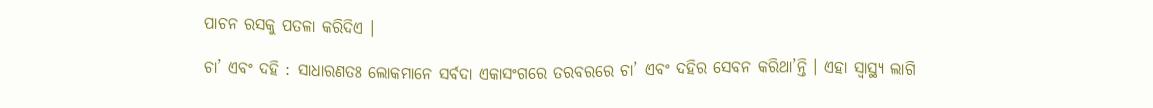ପାଚନ ରସକୁ ପତଳା କରିଦିଏ ।

ଚା’ ଏବଂ ଦହି : ସାଧାରଣତଃ ଲୋକମାନେ ସର୍ବଦା ଏକାସଂଗରେ ତରବରରେ ଚା’ ଏବଂ ଦହିର ସେବନ କରିଥା’ନ୍ତି । ଏହା ସ୍ୱାସ୍ଥ୍ୟ ଲାଗି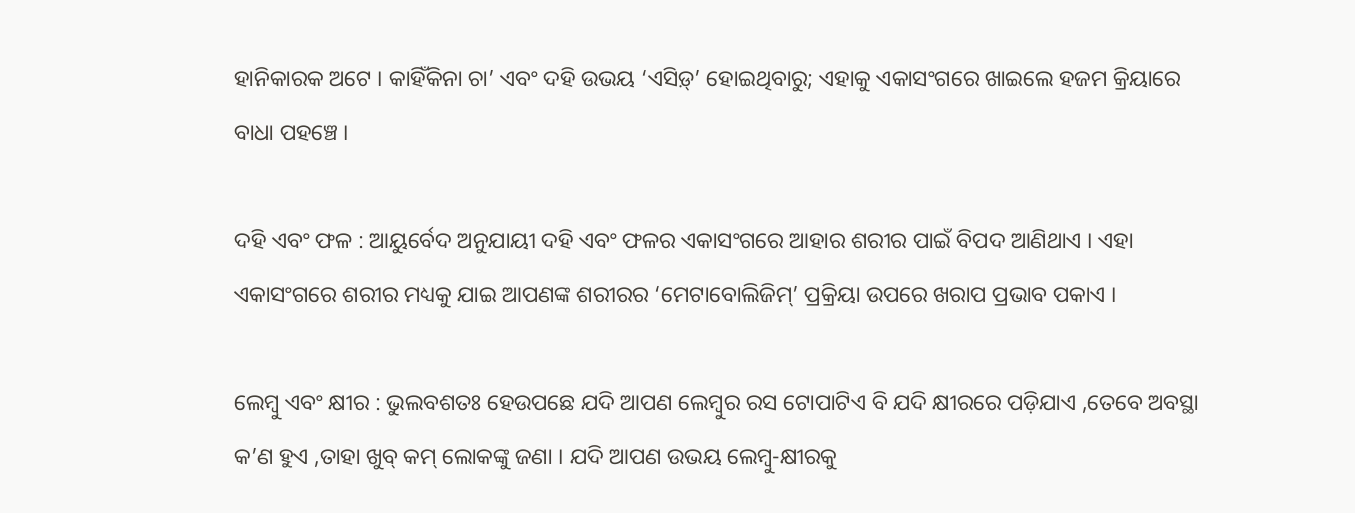ହାନିକାରକ ଅଟେ । କାହିଁକିନା ଚା’ ଏବଂ ଦହି ଉଭୟ ‘ଏସିଡ଼୍‍’ ହୋଇଥିବାରୁ; ଏହାକୁ ଏକାସଂଗରେ ଖାଇଲେ ହଜମ କ୍ରିୟାରେ ବାଧା ପହଞ୍ଚେ ।

ଦହି ଏବଂ ଫଳ : ଆୟୁର୍ବେଦ ଅନୁଯାୟୀ ଦହି ଏବଂ ଫଳର ଏକାସଂଗରେ ଆହାର ଶରୀର ପାଇଁ ବିପଦ ଆଣିଥାଏ । ଏହା ଏକାସଂଗରେ ଶରୀର ମଧ୍ୟକୁ ଯାଇ ଆପଣଙ୍କ ଶରୀରର ‘ମେଟାବୋଲିଜିମ୍‌’ ପ୍ରକ୍ରିୟା ଉପରେ ଖରାପ ପ୍ରଭାବ ପକାଏ ।

ଲେମ୍ବୁ ଏବଂ କ୍ଷୀର : ଭୁଲବଶତଃ ହେଉପଛେ ଯଦି ଆପଣ ଲେମ୍ବୁର ରସ ଟୋପାଟିଏ ବି ଯଦି କ୍ଷୀରରେ ପଡ଼ିଯାଏ ,ତେବେ ଅବସ୍ଥା କ’ଣ ହୁଏ ,ତାହା ଖୁବ୍ କମ୍ ଲୋକଙ୍କୁ ଜଣା । ଯଦି ଆପଣ ଉଭୟ ଲେମ୍ବୁ-କ୍ଷୀରକୁ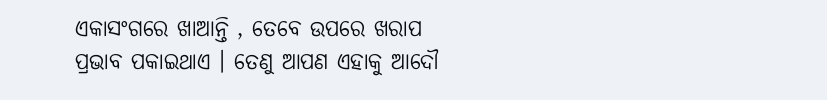ଏକାସଂଗରେ ଖାଆନ୍ତି , ତେବେ ଉପରେ ଖରାପ ପ୍ରଭାବ ପକାଇଥାଏ । ତେଣୁ ଆପଣ ଏହାକୁ ଆଦୌ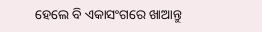ହେଲେ ବି ଏକାସଂଗରେ ଖାଆନ୍ତୁ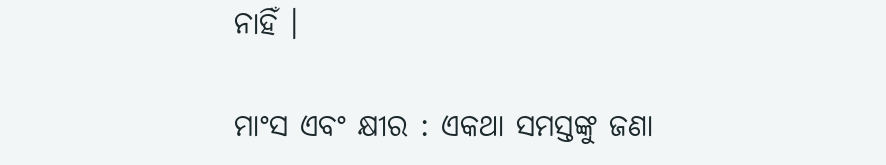ନାହିଁ ।

ମାଂସ ଏବଂ କ୍ଷୀର : ଏକଥା ସମସ୍ତଙ୍କୁ ଜଣା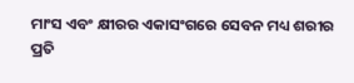ମାଂସ ଏବଂ କ୍ଷୀରର ଏକାସଂଗରେ ସେବନ ମଧ୍ୟ ଶରୀର ପ୍ରତି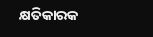କ୍ଷତିକାରକ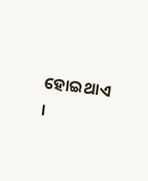ହୋଇଥାଏ ।